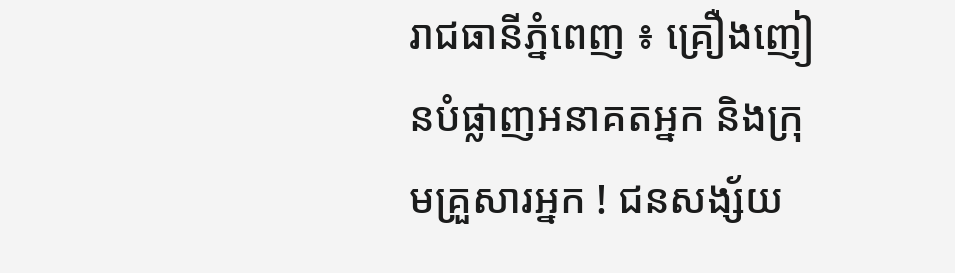រាជធានីភ្នំពេញ ៖ គ្រឿងញៀនបំផ្លាញអនាគតអ្នក និងក្រុមគ្រួសារអ្នក ! ជនសង្ស័យ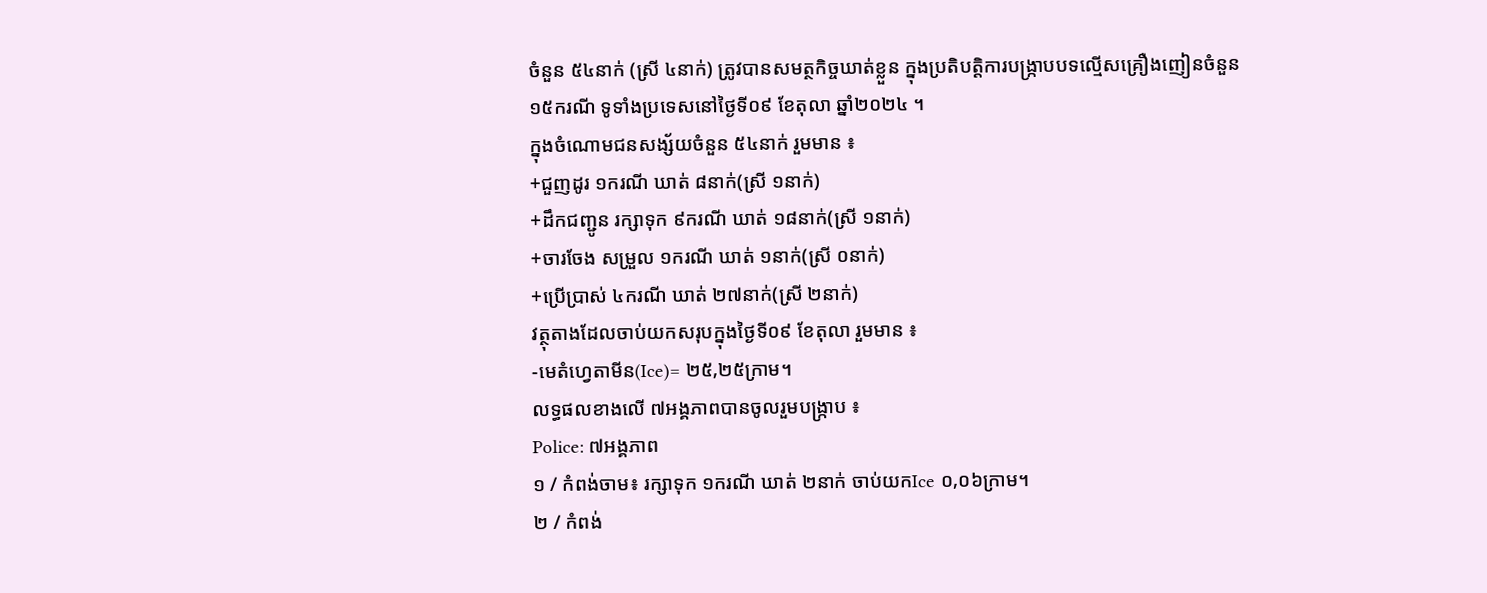ចំនួន ៥៤នាក់ (ស្រី ៤នាក់) ត្រូវបានសមត្ថកិច្ចឃាត់ខ្លួន ក្នុងប្រតិបត្តិការបង្ក្រាបបទល្មើសគ្រឿងញៀនចំនួន ១៥ករណី ទូទាំងប្រទេសនៅថ្ងៃទី០៩ ខែតុលា ឆ្នាំ២០២៤ ។
ក្នុងចំណោមជនសង្ស័យចំនួន ៥៤នាក់ រួមមាន ៖
+ជួញដូរ ១ករណី ឃាត់ ៨នាក់(ស្រី ១នាក់)
+ដឹកជញ្ជូន រក្សាទុក ៩ករណី ឃាត់ ១៨នាក់(ស្រី ១នាក់)
+ចារចែង សម្រួល ១ករណី ឃាត់ ១នាក់(ស្រី ០នាក់)
+ប្រើប្រាស់ ៤ករណី ឃាត់ ២៧នាក់(ស្រី ២នាក់)
វត្ថុតាងដែលចាប់យកសរុបក្នុងថ្ងៃទី០៩ ខែតុលា រួមមាន ៖
-មេតំហ្វេតាមីន(Ice)= ២៥,២៥ក្រាម។
លទ្ធផលខាងលើ ៧អង្គភាពបានចូលរួមបង្ក្រាប ៖
Police: ៧អង្គភាព
១ / កំពង់ចាម៖ រក្សាទុក ១ករណី ឃាត់ ២នាក់ ចាប់យកIce ០,០៦ក្រាម។
២ / កំពង់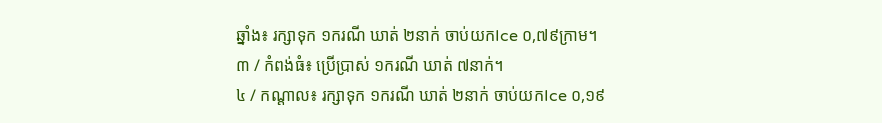ឆ្នាំង៖ រក្សាទុក ១ករណី ឃាត់ ២នាក់ ចាប់យកIce ០,៧៩ក្រាម។
៣ / កំពង់ធំ៖ ប្រើប្រាស់ ១ករណី ឃាត់ ៧នាក់។
៤ / កណ្តាល៖ រក្សាទុក ១ករណី ឃាត់ ២នាក់ ចាប់យកIce ០,១៩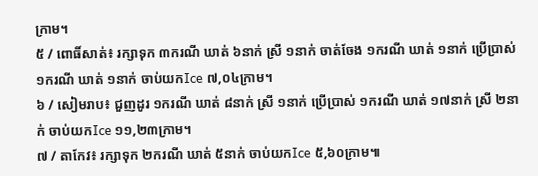ក្រាម។
៥ / ពោធិ៍សាត់៖ រក្សាទុក ៣ករណី ឃាត់ ៦នាក់ ស្រី ១នាក់ ចាត់ចែង ១ករណី ឃាត់ ១នាក់ ប្រើប្រាស់ ១ករណី ឃាត់ ១នាក់ ចាប់យកIce ៧,០៤ក្រាម។
៦ / សៀមរាប៖ ជួញដូរ ១ករណី ឃាត់ ៨នាក់ ស្រី ១នាក់ ប្រើប្រាស់ ១ករណី ឃាត់ ១៧នាក់ ស្រី ២នាក់ ចាប់យកIce ១១,២៣ក្រាម។
៧ / តាកែវ៖ រក្សាទុក ២ករណី ឃាត់ ៥នាក់ ចាប់យកIce ៥,៦០ក្រាម៕